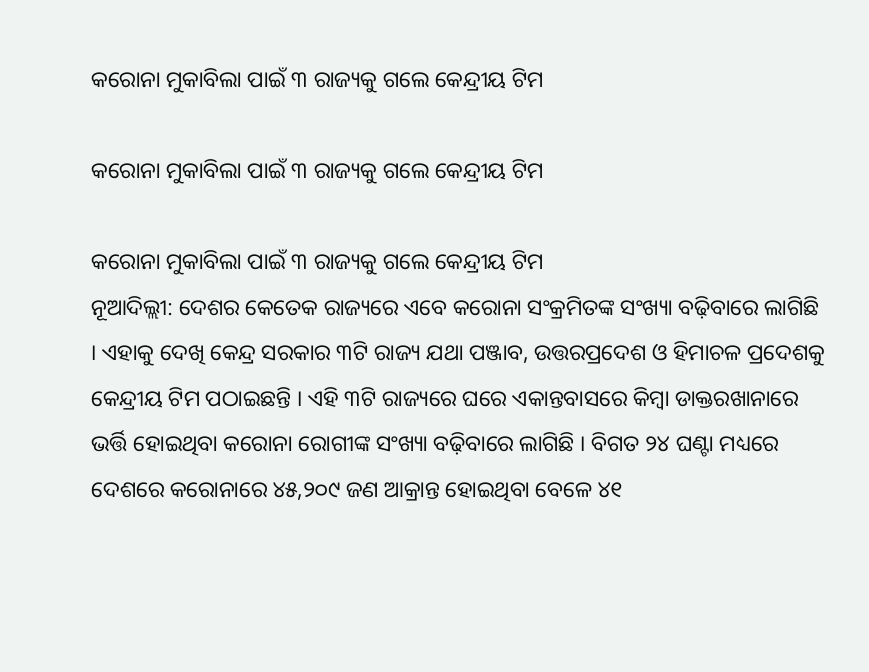କରୋନା ମୁକାବିଲା ପାଇଁ ୩ ରାଜ୍ୟକୁ ଗଲେ କେନ୍ଦ୍ରୀୟ ଟିମ

କରୋନା ମୁକାବିଲା ପାଇଁ ୩ ରାଜ୍ୟକୁ ଗଲେ କେନ୍ଦ୍ରୀୟ ଟିମ

କରୋନା ମୁକାବିଲା ପାଇଁ ୩ ରାଜ୍ୟକୁ ଗଲେ କେନ୍ଦ୍ରୀୟ ଟିମ
ନୂଆଦିଲ୍ଲୀ: ଦେଶର କେତେକ ରାଜ୍ୟରେ ଏବେ କରୋନା ସଂକ୍ରମିତଙ୍କ ସଂଖ୍ୟା ବଢ଼ିବାରେ ଲାଗିଛି । ଏହାକୁ ଦେଖି କେନ୍ଦ୍ର ସରକାର ୩ଟି ରାଜ୍ୟ ଯଥା ପଞ୍ଜାବ, ଉତ୍ତରପ୍ରଦେଶ ଓ ହିମାଚଳ ପ୍ରଦେଶକୁ କେନ୍ଦ୍ରୀୟ ଟିମ ପଠାଇଛନ୍ତି । ଏହି ୩ଟି ରାଜ୍ୟରେ ଘରେ ଏକାନ୍ତବାସରେ କିମ୍ବା ଡାକ୍ତରଖାନାରେ ଭର୍ତ୍ତି ହୋଇଥିବା କରୋନା ରୋଗୀଙ୍କ ସଂଖ୍ୟା ବଢ଼ିବାରେ ଲାଗିଛି । ବିଗତ ୨୪ ଘଣ୍ଟା ମଧ୍ୟରେ ଦେଶରେ କରୋନାରେ ୪୫,୨୦୯ ଜଣ ଆକ୍ରାନ୍ତ ହୋଇଥିବା ବେଳେ ୪୧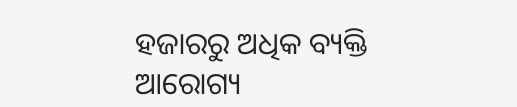ହଜାରରୁ ଅଧିକ ବ୍ୟକ୍ତି ଆରୋଗ୍ୟ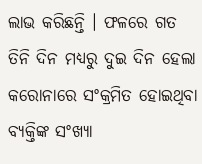ଲାଭ କରିଛନ୍ତି । ଫଳରେ ଗତ ତିନି ଦିନ ମଧ୍ୟରୁ ଦୁଇ ଦିନ ହେଲା କରୋନାରେ ସଂକ୍ରମିତ ହୋଇଥିବା ବ୍ୟକ୍ତିଙ୍କ ସଂଖ୍ୟା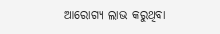ଆରୋଗ୍ୟ ଲାଭ କରୁଥିବା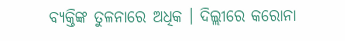ବ୍ୟକ୍ତିଙ୍କ ତୁଳନାରେ ଅଧିକ । ଦିଲ୍ଲୀରେ କରୋନା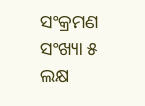ସଂକ୍ରମଣ ସଂଖ୍ୟା ୫ ଲକ୍ଷ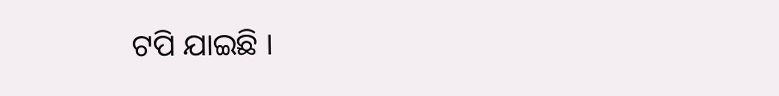ଟପି ଯାଇଛି ।